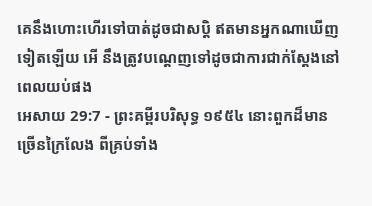គេនឹងហោះហើរទៅបាត់ដូចជាសប្តិ ឥតមានអ្នកណាឃើញទៀតឡើយ អើ នឹងត្រូវបណ្តេញទៅដូចជាការជាក់ស្តែងនៅពេលយប់ផង
អេសាយ 29:7 - ព្រះគម្ពីរបរិសុទ្ធ ១៩៥៤ នោះពួកដ៏មានច្រើនក្រៃលែង ពីគ្រប់ទាំង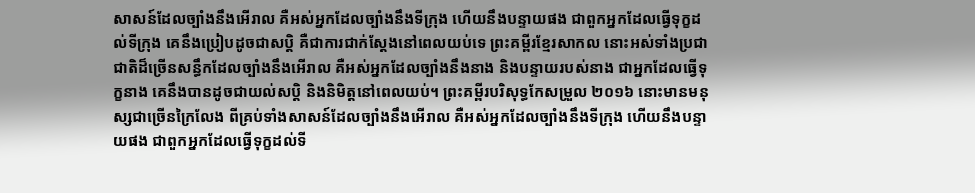សាសន៍ដែលច្បាំងនឹងអើរាល គឺអស់អ្នកដែលច្បាំងនឹងទីក្រុង ហើយនឹងបន្ទាយផង ជាពួកអ្នកដែលធ្វើទុក្ខដល់ទីក្រុង គេនឹងប្រៀបដូចជាសប្តិ គឺជាការជាក់ស្តែងនៅពេលយប់ទេ ព្រះគម្ពីរខ្មែរសាកល នោះអស់ទាំងប្រជាជាតិដ៏ច្រើនសន្ធឹកដែលច្បាំងនឹងអើរាល គឺអស់អ្នកដែលច្បាំងនឹងនាង និងបន្ទាយរបស់នាង ជាអ្នកដែលធ្វើទុក្ខនាង គេនឹងបានដូចជាយល់សប្តិ និងនិមិត្តនៅពេលយប់។ ព្រះគម្ពីរបរិសុទ្ធកែសម្រួល ២០១៦ នោះមានមនុស្សជាច្រើនក្រៃលែង ពីគ្រប់ទាំងសាសន៍ដែលច្បាំងនឹងអើរាល គឺអស់អ្នកដែលច្បាំងនឹងទីក្រុង ហើយនឹងបន្ទាយផង ជាពួកអ្នកដែលធ្វើទុក្ខដល់ទី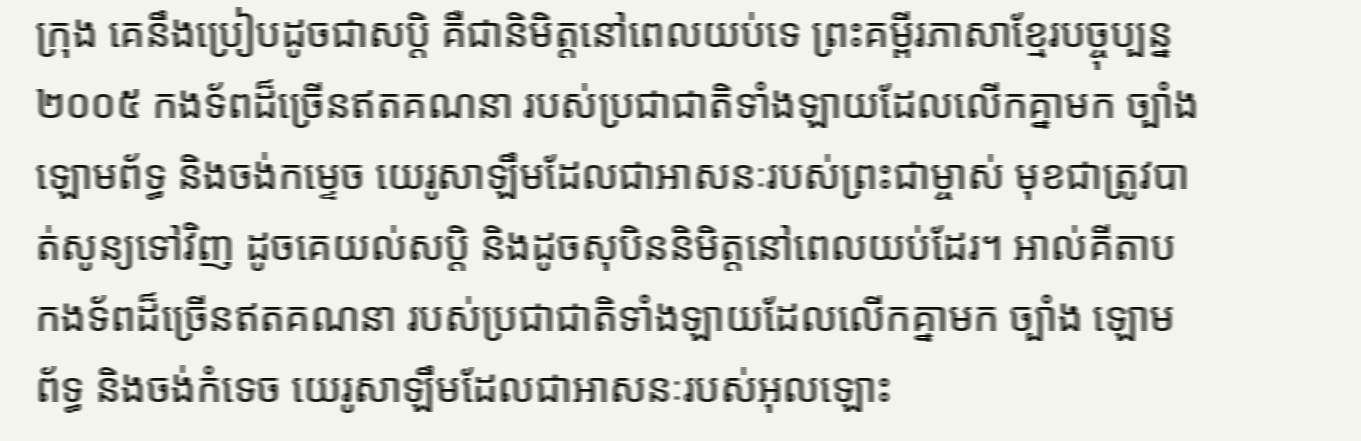ក្រុង គេនឹងប្រៀបដូចជាសប្តិ គឺជានិមិត្តនៅពេលយប់ទេ ព្រះគម្ពីរភាសាខ្មែរបច្ចុប្បន្ន ២០០៥ កងទ័ពដ៏ច្រើនឥតគណនា របស់ប្រជាជាតិទាំងឡាយដែលលើកគ្នាមក ច្បាំង ឡោមព័ទ្ធ និងចង់កម្ទេច យេរូសាឡឹមដែលជាអាសនៈរបស់ព្រះជាម្ចាស់ មុខជាត្រូវបាត់សូន្យទៅវិញ ដូចគេយល់សប្ដិ និងដូចសុបិននិមិត្តនៅពេលយប់ដែរ។ អាល់គីតាប កងទ័ពដ៏ច្រើនឥតគណនា របស់ប្រជាជាតិទាំងឡាយដែលលើកគ្នាមក ច្បាំង ឡោមព័ទ្ធ និងចង់កំទេច យេរូសាឡឹមដែលជាអាសនៈរបស់អុលឡោះ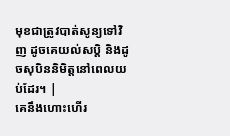មុខជាត្រូវបាត់សូន្យទៅវិញ ដូចគេយល់សប្ដិ និងដូចសុបិននិមិត្តនៅពេលយប់ដែរ។ |
គេនឹងហោះហើរ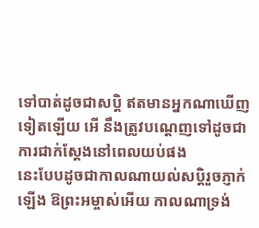ទៅបាត់ដូចជាសប្តិ ឥតមានអ្នកណាឃើញទៀតឡើយ អើ នឹងត្រូវបណ្តេញទៅដូចជាការជាក់ស្តែងនៅពេលយប់ផង
នេះបែបដូចជាកាលណាយល់សប្តិរួចភ្ញាក់ឡើង ឱព្រះអម្ចាស់អើយ កាលណាទ្រង់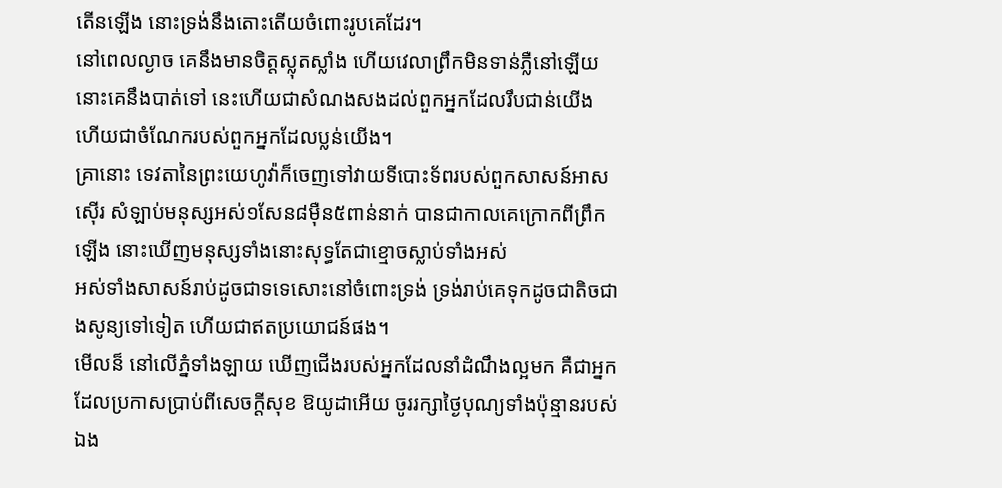តើនឡើង នោះទ្រង់នឹងតោះតើយចំពោះរូបគេដែរ។
នៅពេលល្ងាច គេនឹងមានចិត្តស្លុតស្លាំង ហើយវេលាព្រឹកមិនទាន់ភ្លឺនៅឡើយ នោះគេនឹងបាត់ទៅ នេះហើយជាសំណងសងដល់ពួកអ្នកដែលរឹបជាន់យើង ហើយជាចំណែករបស់ពួកអ្នកដែលប្លន់យើង។
គ្រានោះ ទេវតានៃព្រះយេហូវ៉ាក៏ចេញទៅវាយទីបោះទ័ពរបស់ពួកសាសន៍អាសស៊ើរ សំឡាប់មនុស្សអស់១សែន៨ម៉ឺន៥ពាន់នាក់ បានជាកាលគេក្រោកពីព្រឹកឡើង នោះឃើញមនុស្សទាំងនោះសុទ្ធតែជាខ្មោចស្លាប់ទាំងអស់
អស់ទាំងសាសន៍រាប់ដូចជាទទេសោះនៅចំពោះទ្រង់ ទ្រង់រាប់គេទុកដូចជាតិចជាងសូន្យទៅទៀត ហើយជាឥតប្រយោជន៍ផង។
មើលន៏ នៅលើភ្នំទាំងឡាយ ឃើញជើងរបស់អ្នកដែលនាំដំណឹងល្អមក គឺជាអ្នកដែលប្រកាសប្រាប់ពីសេចក្ដីសុខ ឱយូដាអើយ ចូររក្សាថ្ងៃបុណ្យទាំងប៉ុន្មានរបស់ឯង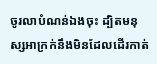ចូរលាបំណន់ឯងចុះ ដ្បិតមនុស្សអាក្រក់នឹងមិនដែលដើរកាត់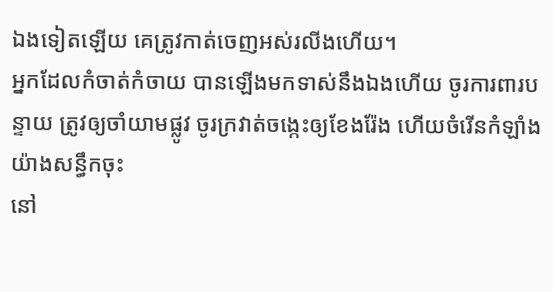ឯងទៀតឡើយ គេត្រូវកាត់ចេញអស់រលីងហើយ។
អ្នកដែលកំចាត់កំចាយ បានឡើងមកទាស់នឹងឯងហើយ ចូរការពារបន្ទាយ ត្រូវឲ្យចាំយាមផ្លូវ ចូរក្រវាត់ចង្កេះឲ្យខែងរ៉ែង ហើយចំរើនកំឡាំងយ៉ាងសន្ធឹកចុះ
នៅ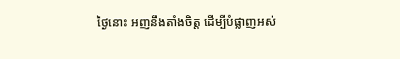ថ្ងៃនោះ អញនឹងតាំងចិត្ត ដើម្បីបំផ្លាញអស់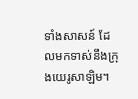ទាំងសាសន៍ ដែលមកទាស់នឹងក្រុងយេរូសាឡិម។